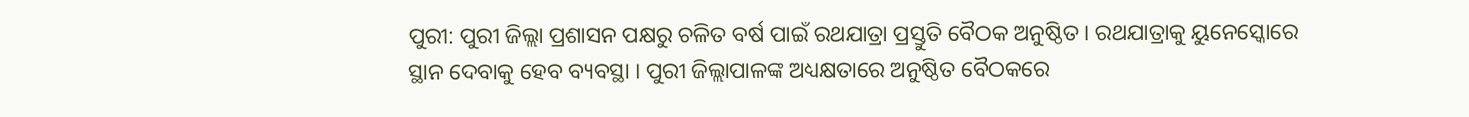ପୁରୀ: ପୁରୀ ଜିଲ୍ଲା ପ୍ରଶାସନ ପକ୍ଷରୁ ଚଳିତ ବର୍ଷ ପାଇଁ ରଥଯାତ୍ରା ପ୍ରସ୍ତୁତି ବୈଠକ ଅନୁଷ୍ଠିତ । ରଥଯାତ୍ରାକୁ ୟୁନେସ୍କୋରେ ସ୍ଥାନ ଦେବାକୁ ହେବ ବ୍ୟବସ୍ଥା । ପୁରୀ ଜିଲ୍ଲାପାଳଙ୍କ ଅଧ୍ୟକ୍ଷତାରେ ଅନୁଷ୍ଠିତ ବୈଠକରେ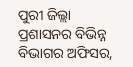ପୁରୀ ଜିଲ୍ଲା ପ୍ରଶାସନର ବିଭିନ୍ନ ବିଭାଗର ଅଫିସର,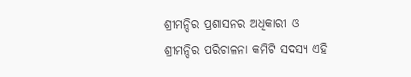ଶ୍ରୀମନ୍ଦିର ପ୍ରଶାସନର ଅଧିକାରୀ ଓ ଶ୍ରୀମନ୍ଦିର ପରିଚାଳନା କମିଟି ସଦସ୍ୟ ଏହି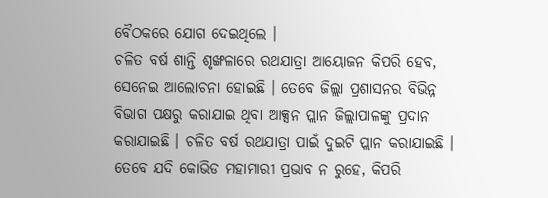ବୈଠକରେ ଯୋଗ ଦେଇଥିଲେ ।
ଚଳିତ ବର୍ଷ ଶାନ୍ତି ଶୃଙ୍ଖଳାରେ ରଥଯାତ୍ରା ଆୟୋଜନ କିପରି ହେବ, ସେନେଇ ଆଲୋଚନା ହୋଇଛି । ତେବେ ଜିଲ୍ଲା ପ୍ରଶାସନର ବିଭିନ୍ନ ବିଭାଗ ପକ୍ଷରୁ କରାଯାଇ ଥିବା ଆକ୍ସନ ପ୍ଲାନ ଜିଲ୍ଲାପାଳଙ୍କୁ ପ୍ରଦାନ କରାଯାଇଛି । ଚଳିତ ବର୍ଷ ରଥଯାତ୍ରା ପାଇଁ ଦୁଇଟି ପ୍ଲାନ କରାଯାଇଛି ।
ତେବେ ଯଦି କୋଭିଡ ମହାମାରୀ ପ୍ରଭାବ ନ ରୁହେ, କିପରି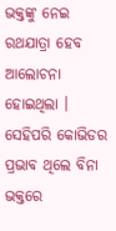ଭକ୍ତଙ୍କୁ ନେଇ ରଥଯାତ୍ରା ହେବ ଆଲୋଚନା ହୋଇଥିଲା । ସେହିପରି କୋଭିଡର ପ୍ରଭାବ ଥିଲେ ବିନା ଭକ୍ତରେ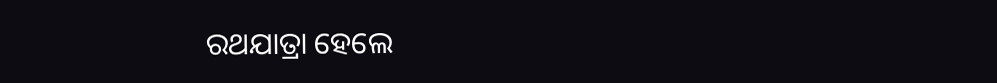ରଥଯାତ୍ରା ହେଲେ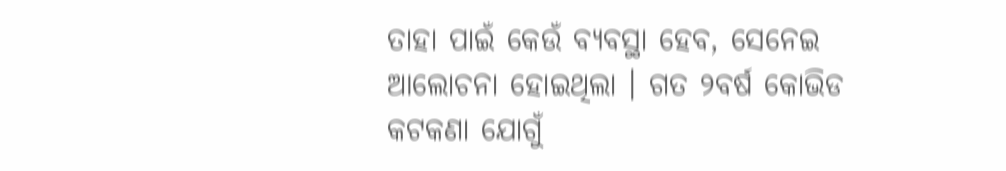ତାହା ପାଇଁ କେଉଁ ବ୍ୟବସ୍ଥା ହେବ, ସେନେଇ ଆଲୋଚନା ହୋଇଥିଲା । ଗତ ୨ବର୍ଷ କୋଭିଡ କଟକଣା ଯୋଗୁଁ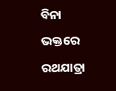ବିନା ଭକ୍ତରେ ରଥଯାତ୍ରା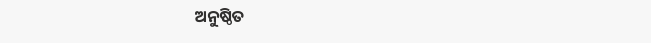ଅନୁଷ୍ଠିତ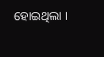ହୋଇଥିଲା ।